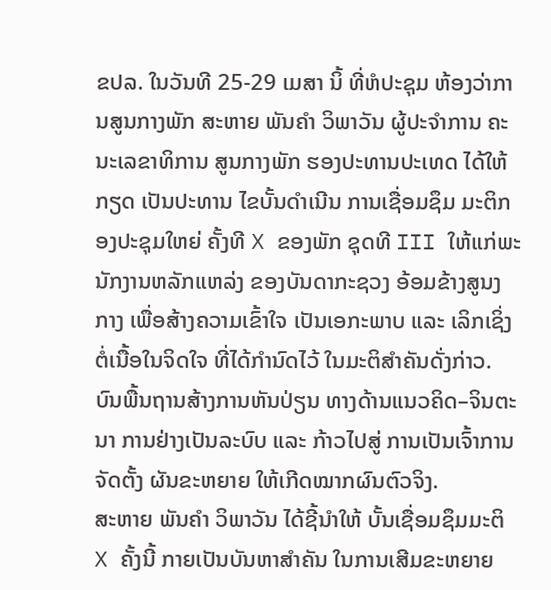ຂປລ. ໃນວັນທີ 25-29 ເມສາ ນິ້ ທີ່ຫໍປະຊຸມ ຫ້ອງວ່າການສູນກາງພັກ ສະຫາຍ ພັນຄໍາ ວິພາວັນ ຜູ້ປະຈໍາການ ຄະນະເລຂາທິການ ສູນກາງພັກ ຮອງປະທານປະເທດ ໄດ້ໃຫ້ກຽດ ເປັນປະທານ ໄຂບັ້ນດຳເນີນ ການເຊື່ອມຊຶມ ມະຕິກອງປະຊຸມໃຫຍ່ ຄັ້ງທີ X ຂອງພັກ ຊຸດທີ III ໃຫ້ແກ່ພະນັກງານຫລັກແຫລ່ງ ຂອງບັນດາກະຊວງ ອ້ອມຂ້າງສູນງກາງ ເພື່ອສ້າງຄວາມເຂົ້າໃຈ ເປັນເອກະພາບ ແລະ ເລິກເຊິ່ງຕໍ່ເນື້ອໃນຈິດໃຈ ທີ່ໄດ້ກຳນົດໄວ້ ໃນມະຕິສຳຄັນດັ່ງກ່າວ. ບົນພື້ນຖານສ້າງການຫັນປ່ຽນ ທາງດ້ານແນວຄິດ–ຈິນຕະນາ ການຢ່າງເປັນລະບົບ ແລະ ກ້າວໄປສູ່ ການເປັນເຈົ້າການຈັດຕັ້ງ ຜັນຂະຫຍາຍ ໃຫ້ເກີດໝາກຜົນຕົວຈິງ.
ສະຫາຍ ພັນຄໍາ ວິພາວັນ ໄດ້ຊີ້ນຳໃຫ້ ບັ້ນເຊື່ອມຊຶມມະຕິ X ຄັ້ງນີ້ ກາຍເປັນບັນຫາສຳຄັນ ໃນການເສີມຂະຫຍາຍ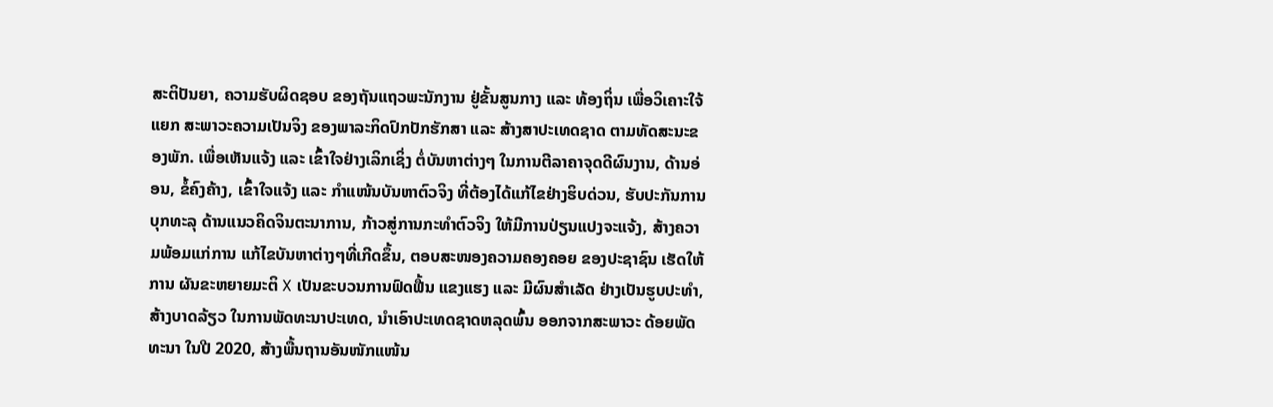ສະຕິປັນຍາ, ຄວາມຮັບຜິດຊອບ ຂອງຖັນແຖວພະນັກງານ ຢູ່ຂັ້ນສູນກາງ ແລະ ທ້ອງຖິ່ນ ເພື່ອວິເຄາະໃຈ້ແຍກ ສະພາວະຄວາມເປັນຈິງ ຂອງພາລະກິດປົກປັກຮັກສາ ແລະ ສ້າງສາປະເທດຊາດ ຕາມທັດສະນະຂອງພັກ. ເພື່ອເຫັນແຈ້ງ ແລະ ເຂົ້າໃຈຢ່າງເລິກເຊິ່ງ ຕໍ່ບັນຫາຕ່າງໆ ໃນການຕີລາຄາຈຸດດີຜົນງານ, ດ້ານອ່ອນ, ຂໍ້ຄົງຄ້າງ, ເຂົ້າໃຈແຈ້ງ ແລະ ກໍາແໜ້ນບັນຫາຕົວຈິງ ທີ່ຕ້ອງໄດ້ແກ້ໄຂຢ່າງຮິບດ່ວນ, ຮັບປະກັນການບຸກທະລຸ ດ້ານແນວຄິດຈິນຕະນາການ, ກ້າວສູ່ການກະທໍາຕົວຈິງ ໃຫ້ມີການປ່ຽນແປງຈະແຈ້ງ, ສ້າງຄວາມພ້ອມແກ່ການ ແກ້ໄຂບັນຫາຕ່າງໆທີ່ເກີດຂຶ້ນ, ຕອບສະໜອງຄວາມຄອງຄອຍ ຂອງປະຊາຊົນ ເຮັດໃຫ້ການ ຜັນຂະຫຍາຍມະຕິ X ເປັນຂະບວນການຟົດຟື້ນ ແຂງແຮງ ແລະ ມີຜົນສຳເລັດ ຢ່າງເປັນຮູບປະທຳ, ສ້າງບາດລ້ຽວ ໃນການພັດທະນາປະເທດ, ນຳເອົາປະເທດຊາດຫລຸດພົ້ນ ອອກຈາກສະພາວະ ດ້ອຍພັດທະນາ ໃນປີ 2020, ສ້າງພື້ນຖານອັນໜັກແໜ້ນ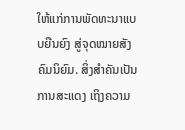ໃຫ້ແກ່ການພັດທະນາແບບຍືນຍົງ ສູ່ຈຸດໝາຍສັງຄົມນິຍົມ. ສິ່ງສຳຄັນເປັນການສະແດງ ເຖິງຄວາມ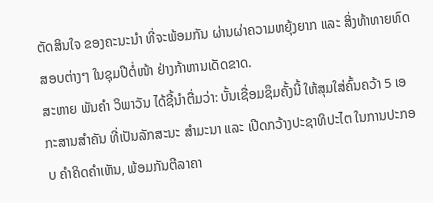ຕັດສິນໃຈ ຂອງຄະນະນຳ ທີ່ຈະພ້ອມກັນ ຜ່ານຜ່າຄວາມຫຍຸ້ງຍາກ ແລະ ສິ່ງທ້າທາຍທົດສອບຕ່າງໆ ໃນຊຸມປີຕໍ່ໜ້າ ຢ່າງກ້າຫານເດັດຂາດ.
ສະຫາຍ ພັນຄໍາ ວິພາວັນ ໄດ້ຊີ້ນຳຕື່ມວ່າ: ບັ້ນເຊື່ອມຊຶມຄັ້ງນີ້ ໃຫ້ສຸມໃສ່ຄົ້ນຄວ້າ 5 ເອກະສານສຳຄັນ ທີ່ເປັນລັກສະນະ ສຳມະນາ ແລະ ເປີດກວ້າງປະຊາທິປະໄຕ ໃນການປະກອບ ຄຳຄິດຄຳເຫັນ, ພ້ອມກັນຕີລາຄາ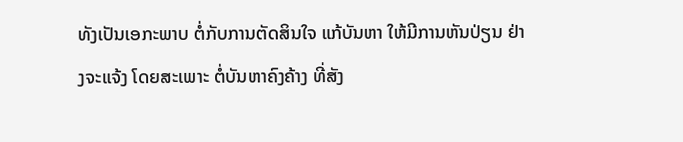ທັງເປັນເອກະພາບ ຕໍ່ກັບການຕັດສິນໃຈ ແກ້ບັນຫາ ໃຫ້ມີການຫັນປ່ຽນ ຢ່າງຈະແຈ້ງ ໂດຍສະເພາະ ຕໍ່ບັນຫາຄົງຄ້າງ ທີ່ສັງ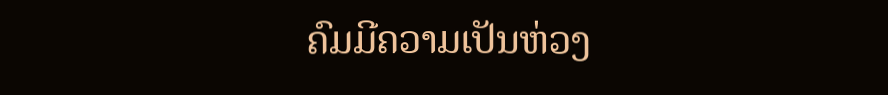ຄົມມີຄວາມເປັນຫ່ວງ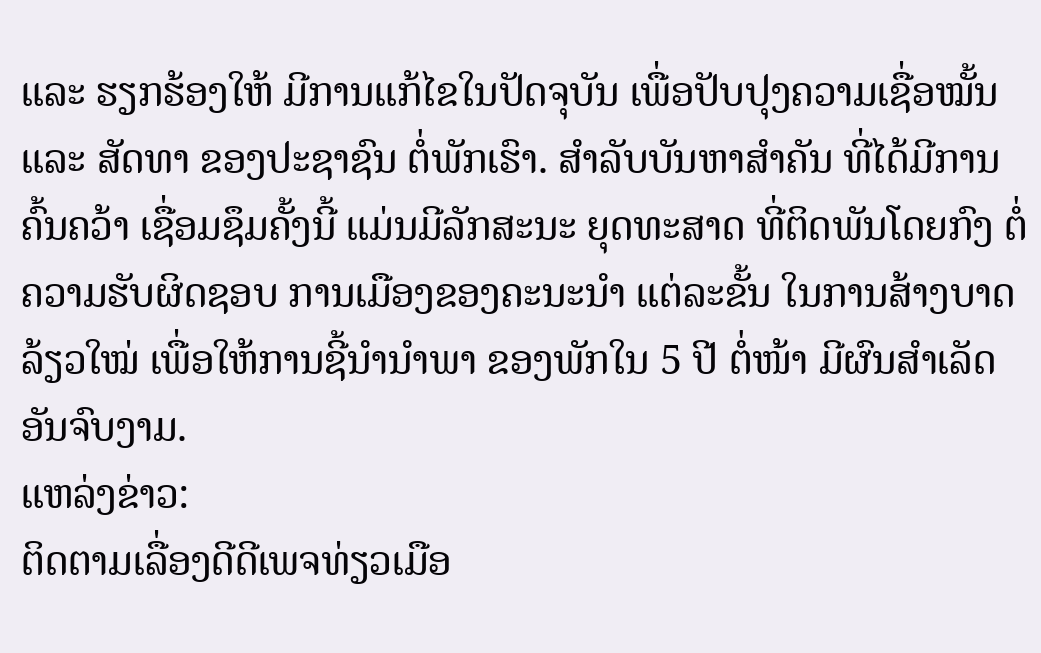ແລະ ຮຽກຮ້ອງໃຫ້ ມີການແກ້ໄຂໃນປັດຈຸບັນ ເພື່ອປັບປຸງຄວາມເຊື່ອໝັ້ນ ແລະ ສັດທາ ຂອງປະຊາຊົນ ຕໍ່ພັກເຮົາ. ສຳລັບບັນຫາສຳຄັນ ທີ່ໄດ້ມີການຄົ້ນຄວ້າ ເຊື່ອມຊຶມຄັ້ງນີ້ ແມ່ນມີລັກສະນະ ຍຸດທະສາດ ທີ່ຕິດພັນໂດຍກົງ ຕໍ່ຄວາມຮັບຜິດຊອບ ການເມືອງຂອງຄະນະນຳ ແຕ່ລະຂັ້ນ ໃນການສ້າງບາດລ້ຽວໃໝ່ ເພື່ອໃຫ້ການຊີ້ນຳນຳພາ ຂອງພັກໃນ 5 ປີ ຕໍ່ໜ້າ ມີຜົນສຳເລັດອັນຈົບງາມ.
ແຫລ່ງຂ່າວ:
ຕິດຕາມເລື່ອງດີດີເພຈທ່ຽວເມືອ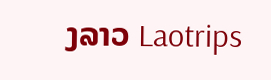ງລາວ Laotrips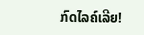ກົດໄລຄ໌ເລີຍ!